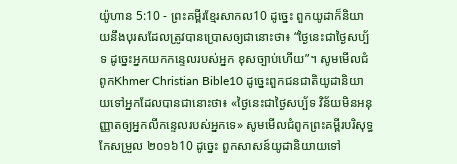យ៉ូហាន 5:10 - ព្រះគម្ពីរខ្មែរសាកល10 ដូច្នេះ ពួកយូដាក៏និយាយនឹងបុរសដែលត្រូវបានប្រោសឲ្យជានោះថា៖ “ថ្ងៃនេះជាថ្ងៃសប្ប័ទ ដូច្នេះអ្នកយកកន្ទេលរបស់អ្នក ខុសច្បាប់ហើយ”។ សូមមើលជំពូកKhmer Christian Bible10 ដូច្នេះពួកជនជាតិយូដានិយាយទៅអ្នកដែលបានជានោះថា៖ «ថ្ងៃនេះជាថ្ងៃសប្ប័ទ វិន័យមិនអនុញ្ញាតឲ្យអ្នកលីកន្ទេលរបស់អ្នកទេ» សូមមើលជំពូកព្រះគម្ពីរបរិសុទ្ធកែសម្រួល ២០១៦10 ដូច្នេះ ពួកសាសន៍យូដានិយាយទៅ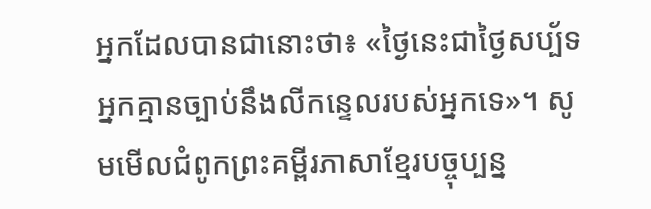អ្នកដែលបានជានោះថា៖ «ថ្ងៃនេះជាថ្ងៃសប្ប័ទ អ្នកគ្មានច្បាប់នឹងលីកន្ទេលរបស់អ្នកទេ»។ សូមមើលជំពូកព្រះគម្ពីរភាសាខ្មែរបច្ចុប្បន្ន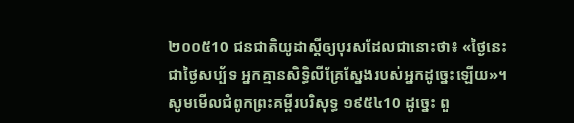២០០៥10 ជនជាតិយូដាស្ដីឲ្យបុរសដែលជានោះថា៖ «ថ្ងៃនេះជាថ្ងៃសប្ប័ទ អ្នកគ្មានសិទ្ធិលីគ្រែស្នែងរបស់អ្នកដូច្នេះឡើយ»។ សូមមើលជំពូកព្រះគម្ពីរបរិសុទ្ធ ១៩៥៤10 ដូច្នេះ ពួ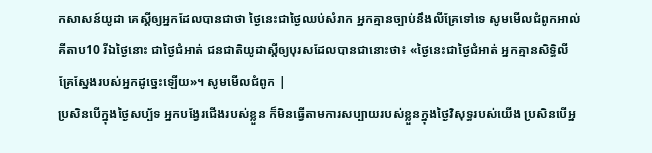កសាសន៍យូដា គេស្តីឲ្យអ្នកដែលបានជាថា ថ្ងៃនេះជាថ្ងៃឈប់សំរាក អ្នកគ្មានច្បាប់នឹងលីគ្រែទៅទេ សូមមើលជំពូកអាល់គីតាប10 រីឯថ្ងៃនោះ ជាថ្ងៃជំអាត់ ជនជាតិយូដាស្ដីឲ្យបុរសដែលបានជានោះថា៖ «ថ្ងៃនេះជាថ្ងៃជំអាត់ អ្នកគ្មានសិទ្ធិលីគ្រែស្នែងរបស់អ្នកដូច្នេះឡើយ»។ សូមមើលជំពូក |
ប្រសិនបើក្នុងថ្ងៃសប្ប័ទ អ្នកបង្វែរជើងរបស់ខ្លួន ក៏មិនធ្វើតាមការសប្បាយរបស់ខ្លួនក្នុងថ្ងៃវិសុទ្ធរបស់យើង ប្រសិនបើអ្ន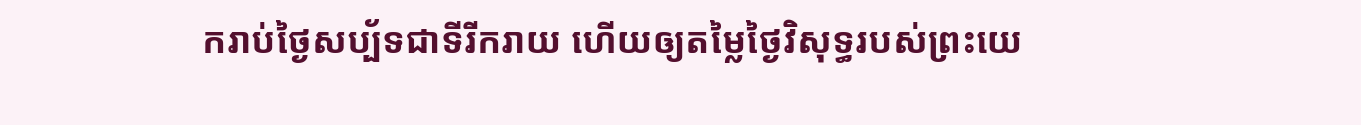ករាប់ថ្ងៃសប្ប័ទជាទីរីករាយ ហើយឲ្យតម្លៃថ្ងៃវិសុទ្ធរបស់ព្រះយេ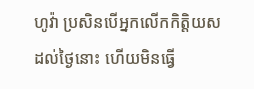ហូវ៉ា ប្រសិនបើអ្នកលើកកិត្តិយសដល់ថ្ងៃនោះ ហើយមិនធ្វើ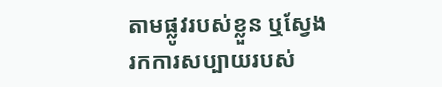តាមផ្លូវរបស់ខ្លួន ឬស្វែងរកការសប្បាយរបស់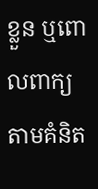ខ្លួន ឬពោលពាក្យតាមគំនិត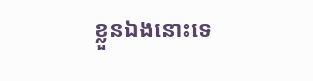ខ្លួនឯងនោះទេ